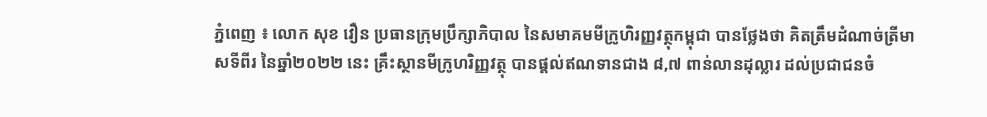ភ្នំពេញ ៖ លោក សុខ វឿន ប្រធានក្រុមប្រឹក្សាភិបាល នៃសមាគមមីក្រូហិរញ្ញវត្ថុកម្ពុជា បានថ្លែងថា គិតត្រឹមដំណាច់ត្រីមាសទីពីរ នៃឆ្នាំ២០២២ នេះ គ្រឹះស្ថានមីក្រូហរិញ្ញវត្ថុ បានផ្តល់ឥណទានជាង ៨,៧ ពាន់លានដុល្លារ ដល់ប្រជាជនចំ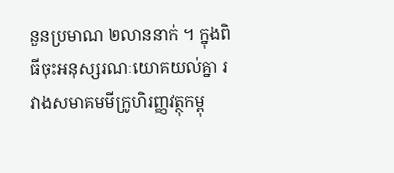នួនប្រមាណ ២លាននាក់ ។ ក្នុងពិធីចុះអនុស្សរណៈយោគយល់គ្នា រវាងសមាគមមីក្រូហិរញ្ញវត្ថុកម្ពុ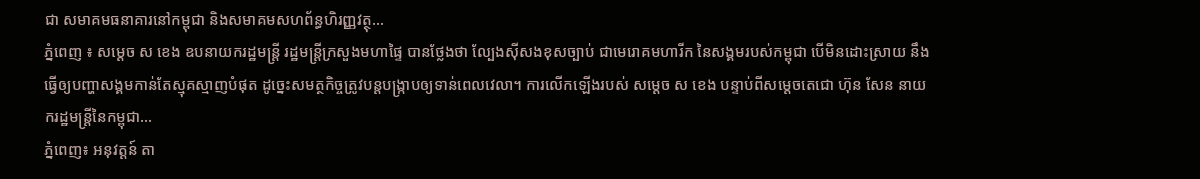ជា សមាគមធនាគារនៅកម្ពុជា និងសមាគមសហព័ន្ធហិរញ្ញវត្ថុ...
ភ្នំពេញ ៖ សម្ដេច ស ខេង ឧបនាយករដ្ឋមន្ដ្រី រដ្ឋមន្ដ្រីក្រសួងមហាផ្ទៃ បានថ្លែងថា ល្បែងស៊ីសងខុសច្បាប់ ជាមេរោគមហារីក នៃសង្គមរបស់កម្ពុជា បើមិនដោះស្រាយ នឹងធ្វើឲ្យបញ្ហាសង្គមកាន់តែស្មុគស្មាញបំផុត ដូច្នេះសមត្ថកិច្ចត្រូវបន្ដបង្ក្រាបឲ្យទាន់ពេលវេលា។ ការលើកឡើងរបស់ សម្ដេច ស ខេង បន្ទាប់ពីសម្តេចតេជោ ហ៊ុន សែន នាយករដ្ឋមន្ត្រីនៃកម្ពុជា...
ភ្នំពេញ៖ អនុវត្តន៍ តា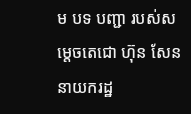ម បទ បញ្ជា របស់សម្តេចតេជោ ហ៊ុន សែន នាយករដ្ឋ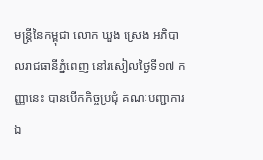មន្ត្រីនៃកម្ពុជា លោក ឃួង ស្រេង អភិបាលរាជធានីភ្នំពេញ នៅរសៀលថ្ងៃទី១៧ កញ្ញានេះ បានបើកកិច្ចប្រជុំ គណៈបញ្ជាការឯ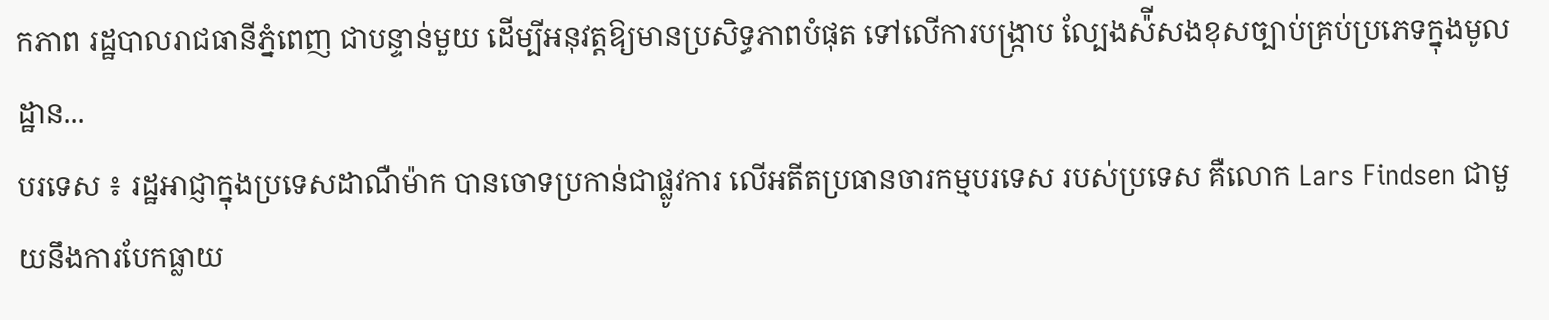កភាព រដ្ឋបាលរាជធានីភ្នំពេញ ជាបន្ទាន់មួយ ដើម្បីអនុវត្តឱ្យមានប្រសិទ្ធភាពបំផុត ទៅលើការបង្ក្រាប ល្បែងស៉ីសងខុសច្បាប់គ្រប់ប្រភេទក្នុងមូលដ្ឋាន...
បរទេស ៖ រដ្ឋអាជ្ញាក្នុងប្រទេសដាណឺម៉ាក បានចោទប្រកាន់ជាផ្លូវការ លើអតីតប្រធានចារកម្មបរទេស របស់ប្រទេស គឺលោក Lars Findsen ជាមួយនឹងការបែកធ្លាយ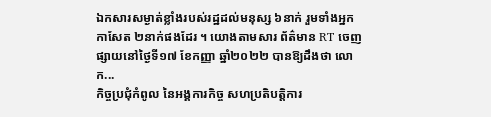ឯកសារសម្ងាត់ខ្លាំងរបស់រដ្ឋដល់មនុស្ស ៦នាក់ រួមទាំងអ្នកកាសែត ២នាក់ផងដែរ ។ យោងតាមសារ ព័ត៌មាន RT ចេញផ្សាយនៅថ្ងៃទី១៧ ខែកញ្ញា ឆ្នាំ២០២២ បានឱ្យដឹងថា លោក...
កិច្ចប្រជុំកំពូល នៃអង្គការកិច្ច សហប្រតិបត្តិការ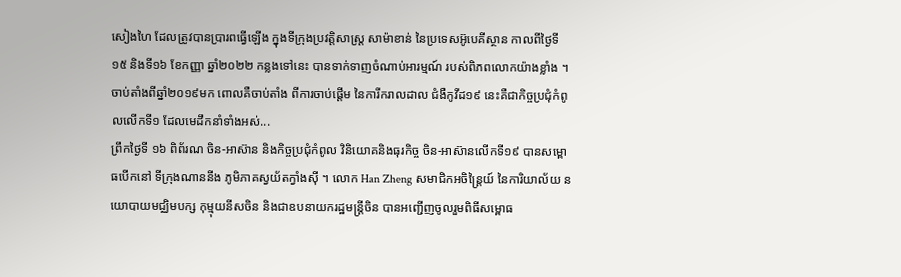សៀងហៃ ដែលត្រូវបានប្រារពធ្វើឡើង ក្នុងទីក្រុងប្រវត្តិសាស្រ្ត សាម៉ាខាន់ នៃប្រទេសអ៊ូបេគីស្ថាន កាលពីថ្ងៃទី១៥ និងទី១៦ ខែកញ្ញា ឆ្នាំ២០២២ កន្លងទៅនេះ បានទាក់ទាញចំណាប់អារម្មណ៍ របស់ពិភពលោកយ៉ាងខ្លាំង ។ ចាប់តាំងពីឆ្នាំ២០១៩មក ពោលគឺចាប់តាំង ពីការចាប់ផ្ដើម នៃការីករាលដាល ជំងឺកូវីដ១៩ នេះគឺជាកិច្ចប្រជុំកំពូលលើកទី១ ដែលមេដឹកនាំទាំងអស់...
ព្រឹកថ្ងៃទី ១៦ ពិព័រណ ចិន-អាស៊ាន និងកិច្ចប្រជុំកំពូល វិនិយោគនិងធុរកិច្ច ចិន-អាស៊ានលើកទី១៩ បានសម្ពោធបើកនៅ ទីក្រុងណាននីង ភូមិភាគស្វយ័តក្វាំងស៊ី ។ លោក Han Zheng សមាជិកអចិន្ត្រៃយ៍ នៃការិយាល័យ នយោបាយមជ្ឈិមបក្ស កុម្មុយនីសចិន និងជាឧបនាយករដ្ឋមន្ត្រីចិន បានអញ្ជើញចូលរួមពិធីសម្ពោធ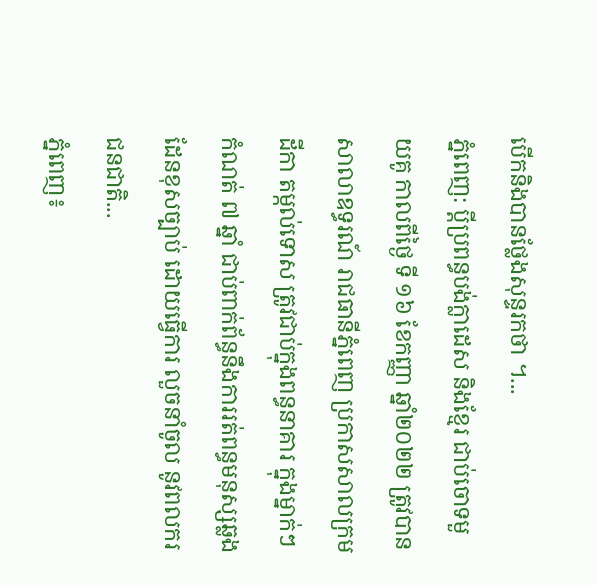បើកនិងបានថ្លែងសុន្ទរកថា ។...
ភ្នំពេញ: ប្តីប្រពន្ធបង់ក្លាដេស និងខ្មែរ ជាប់ចោទមួយគូ កាលពីថ្ងៃ ទី ១៦ ខែកញ្ញា ឆ្នាំ២០២២ ត្រូវបានសាលាឧទ្ធរណ៍ រាជធានីភ្នំពេញ ប្រកាសសាលក្រមដីកា តម្កល់ទោស ត្រូវជាប់ក្នុងពន្ធនាគារ ក្នុងម្នាក់ៗ កំណត់ ៧ ឆ្នាំ ជាប់ពាក់ព័ន្ធនឹងការរត់ពន្ធមនុស្សឆ្លងដែនខុសច្បាប់ ដោយធ្វើការ លួចនាំចូល នូវពលករជនជាតិ...
ភ្នំពេញ៖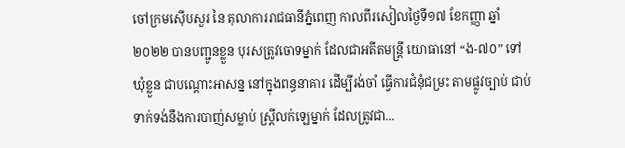ចៅក្រមស៊ើបសួរ នៃ តុលាការរាជធានីភ្នំពេញ កាលពីរសៀលថ្ងៃទី១៧ ខែកញ្ញា ឆ្នាំ ២០២២ បានបញ្ជូនខ្លួន បុរសត្រូវចោទម្នាក់ ដែលជាអតីតមន្ត្រី យោធានៅ “ង-៧០” ទៅឃុំខ្លួន ជាបណ្ដោះអាសន្ន នៅក្នុងពន្ធនាគារ ដើម្បីរង់ចាំ ធ្វើការជំនុំជម្រះ តាមផ្លូវច្បាប់ ជាប់ទាក់ទង់នឹងការបាញ់សម្លាប់ ស្ត្រីលក់ឡេម្នាក់ ដែលត្រូវជា...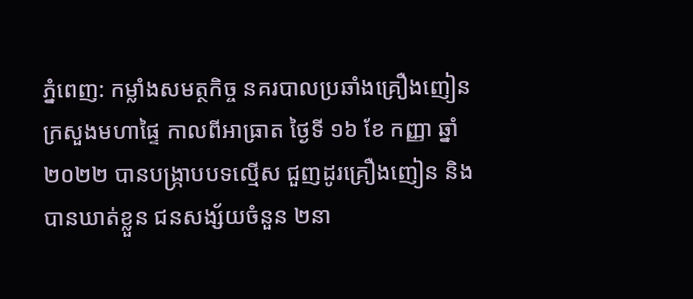ភ្នំពេញ: កម្លាំងសមត្ថកិច្ច នគរបាលប្រឆាំងគ្រឿងញៀន ក្រសួងមហាផ្ទៃ កាលពីអាធ្រាត ថ្ងៃទី ១៦ ខែ កញ្ញា ឆ្នាំ ២០២២ បានបង្រ្កាបបទល្មើស ជួញដូរគ្រឿងញៀន និង បានឃាត់ខ្លួន ជនសង្ស័យចំនួន ២នា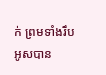ក់ ព្រមទាំងរឹបអូសបាន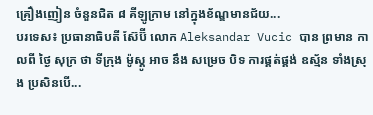គ្រឿងញៀន ចំនួនជិត ៨ គីឡូក្រាម នៅក្នុងខ័ណ្ឌមានជ័យ...
បរទេស៖ ប្រធានាធិបតី ស៊ែប៊ី លោក Aleksandar Vucic បាន ព្រមាន កាលពី ថ្ងៃ សុក្រ ថា ទីក្រុង ម៉ូស្គូ អាច នឹង សម្រេច បិទ ការផ្គត់ផ្គង់ ឧស្ម័ន ទាំងស្រុង ប្រសិនបើ...